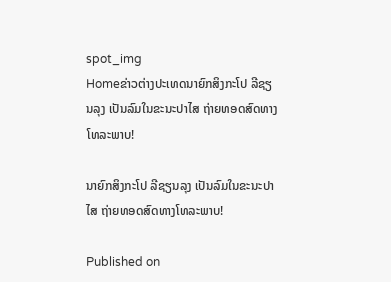spot_img
Homeຂ່າວຕ່າງປະເທດນາຍົກສິງກະໂປ ລີຊຽນລຸງ ເປັນລົມໃນຂະນະປາໄສ ຖ່າຍທອດສົດທາງໂທລະພາບ!

ນາຍົກສິງກະໂປ ລີຊຽນລຸງ ເປັນລົມໃນຂະນະປາໄສ ຖ່າຍທອດສົດທາງໂທລະພາບ!

Published on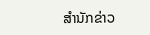ສຳນັກຂ່າວ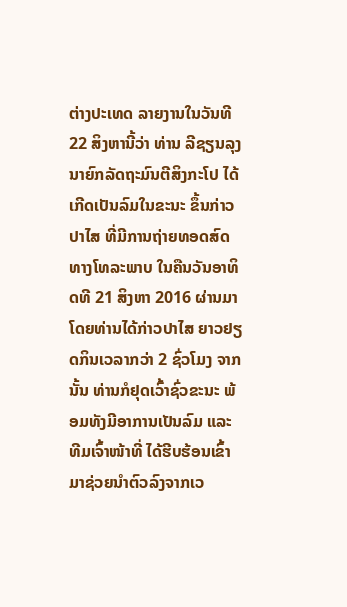ຕ່າງປະເທດ ລາຍງານໃນວັນທີ 22 ສິງຫານີ້ວ່າ ທ່ານ ລີຊຽນລຸງ ນາຍົກລັດຖະມົນຕີສິງກະໂປ ໄດ້ເກີດເປັນລົມໃນຂະນະ ຂຶ້ນກ່າວປາໄສ ທີ່ມີການຖ່າຍທອດສົດທາງໂທລະພາບ ໃນຄືນວັນອາທິດທີ 21 ສິງຫາ 2016 ຜ່ານມາ ໂດຍທ່ານໄດ້ກ່າວປາໄສ ຍາວຢຽດກິນເວລາກວ່າ 2 ຊົ່ວໂມງ ຈາກນັ້ນ ທ່ານກໍຢຸດເວົ້າຊົ່ວຂະນະ ພ້ອມທັງມີອາການເປັນລົມ ແລະ ທີມເຈົ້າໜ້າທີ່ ໄດ້ຮີບຮ້ອນເຂົ້າມາຊ່ວຍນຳຕົວລົງຈາກເວ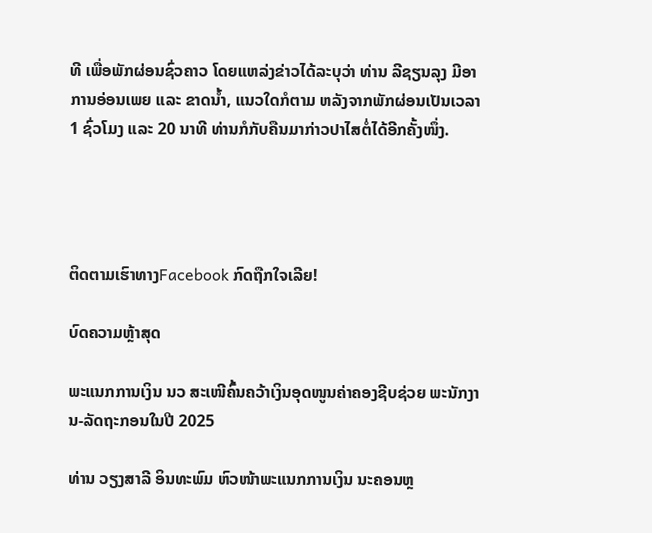ທີ ເພື່ອພັກຜ່ອນຊົ່ວຄາວ ໂດຍແຫລ່ງຂ່າວໄດ້ລະບຸວ່າ ທ່ານ ລີຊຽນລຸງ ມີອາການອ່ອນເພຍ ແລະ ຂາດນ້ຳ, ແນວໃດກໍຕາມ ຫລັງຈາກພັກຜ່ອນເປັນເວລາ 1 ຊົ່ວໂມງ ແລະ 20 ນາທີ ທ່ານກໍກັບຄືນມາກ່າວປາໄສຕໍ່ໄດ້ອີກຄັ້ງໜຶ່ງ.




ຕິດຕາມເຮົາທາງFacebook ກົດຖືກໃຈເລີຍ!

ບົດຄວາມຫຼ້າສຸດ

ພະແນກການເງິນ ນວ ສະເໜີຄົ້ນຄວ້າເງິນອຸດໜູນຄ່າຄອງຊີບຊ່ວຍ ພະນັກງານ-ລັດຖະກອນໃນປີ 2025

ທ່ານ ວຽງສາລີ ອິນທະພົມ ຫົວໜ້າພະແນກການເງິນ ນະຄອນຫຼ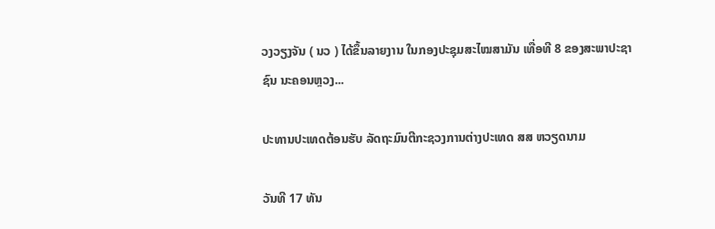ວງວຽງຈັນ ( ນວ ) ໄດ້ຂຶ້ນລາຍງານ ໃນກອງປະຊຸມສະໄໝສາມັນ ເທື່ອທີ 8 ຂອງສະພາປະຊາຊົນ ນະຄອນຫຼວງ...

ປະທານປະເທດຕ້ອນຮັບ ລັດຖະມົນຕີກະຊວງການຕ່າງປະເທດ ສສ ຫວຽດນາມ

ວັນທີ 17 ທັນ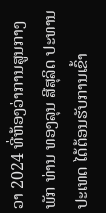ວາ 2024 ທີ່ຫ້ອງວ່າການສູນກາງພັກ ທ່ານ ທອງລຸນ ສີສຸລິດ ປະທານປະເທດ ໄດ້ຕ້ອນຮັບການເຂົ້າ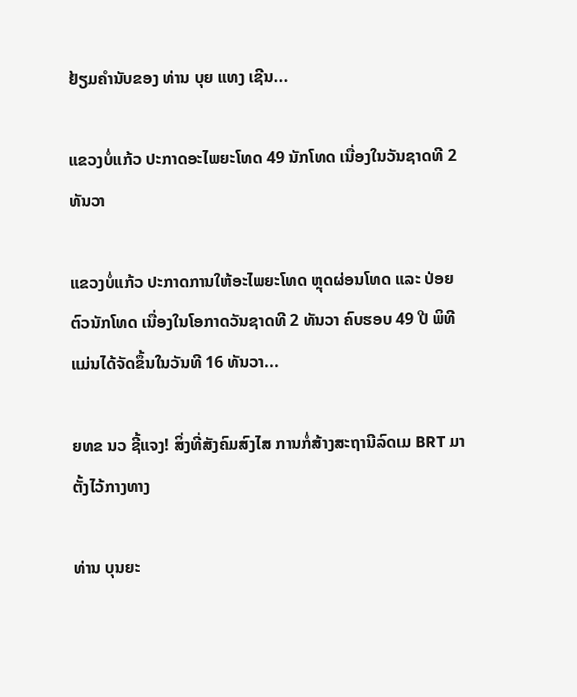ຢ້ຽມຄຳນັບຂອງ ທ່ານ ບຸຍ ແທງ ເຊີນ...

ແຂວງບໍ່ແກ້ວ ປະກາດອະໄພຍະໂທດ 49 ນັກໂທດ ເນື່ອງໃນວັນຊາດທີ 2 ທັນວາ

ແຂວງບໍ່ແກ້ວ ປະກາດການໃຫ້ອະໄພຍະໂທດ ຫຼຸດຜ່ອນໂທດ ແລະ ປ່ອຍຕົວນັກໂທດ ເນື່ອງໃນໂອກາດວັນຊາດທີ 2 ທັນວາ ຄົບຮອບ 49 ປີ ພິທີແມ່ນໄດ້ຈັດຂຶ້ນໃນວັນທີ 16 ທັນວາ...

ຍທຂ ນວ ຊີ້ແຈງ! ສິ່ງທີ່ສັງຄົມສົງໄສ ການກໍ່ສ້າງສະຖານີລົດເມ BRT ມາຕັ້ງໄວ້ກາງທາງ

ທ່ານ ບຸນຍະ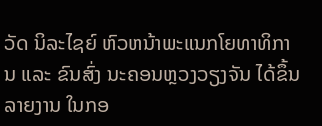ວັດ ນິລະໄຊຍ໌ ຫົວຫນ້າພະແນກໂຍທາທິການ ແລະ ຂົນສົ່ງ ນະຄອນຫຼວງວຽງຈັນ ໄດ້ຂຶ້ນລາຍງານ ໃນກອ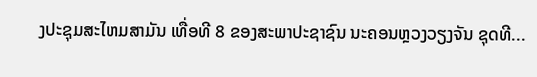ງປະຊຸມສະໄຫມສາມັນ ເທື່ອທີ 8 ຂອງສະພາປະຊາຊົນ ນະຄອນຫຼວງວຽງຈັນ ຊຸດທີ...